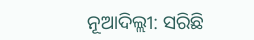ନୂଆଦିଲ୍ଲୀ: ସରିଛି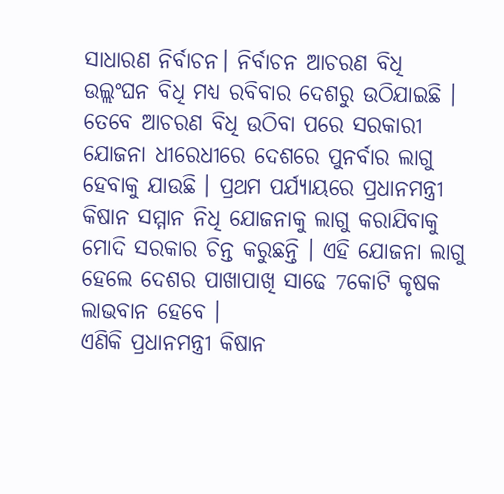ସାଧାରଣ ନିର୍ବାଚନ। ନିର୍ବାଚନ ଆଚରଣ ବିଧି ଉଲ୍ଲଂଘନ ବିଧି ମଧ୍ୟ ରବିବାର ଦେଶରୁ ଉଠିଯାଇଛି । ତେବେ ଆଚରଣ ବିଧି ଉଠିବା ପରେ ସରକାରୀ ଯୋଜନା ଧୀରେଧୀରେ ଦେଶରେ ପୁନର୍ବାର ଲାଗୁ ହେବାକୁ ଯାଉଛି । ପ୍ରଥମ ପର୍ଯ୍ୟାୟରେ ପ୍ରଧାନମନ୍ତ୍ରୀ କିଷାନ ସମ୍ମାନ ନିଧି ଯୋଜନାକୁ ଲାଗୁ କରାଯିବାକୁ ମୋଦି ସରକାର ଚିନ୍ତ କରୁଛନ୍ତି । ଏହି ଯୋଜନା ଲାଗୁ ହେଲେ ଦେଶର ପାଖାପାଖି ସାଢେ 7କୋଟି କୃଷକ ଲାଭବାନ ହେବେ ।
ଏଣିକି ପ୍ରଧାନମନ୍ତ୍ରୀ କିଷାନ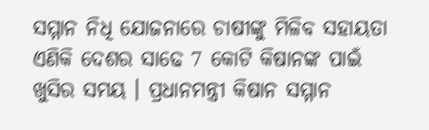ସମ୍ମାନ ନିଧି ଯୋଜନାରେ ଚାଷୀଙ୍କୁ ମିଳିବ ସହାୟତା
ଏଣିକି ଦେଶର ସାଢେ 7 କୋଟି କିଷାନଙ୍କ ପାଇଁ ଖୁସିର ସମୟ । ପ୍ରଧାନମନ୍ତ୍ରୀ କିଷାନ ସମ୍ମାନ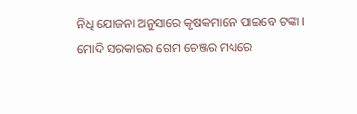ନିଧି ଯୋଜନା ଅନୁସାରେ କୃଷକମାନେ ପାଇବେ ଟଙ୍କା ।
ମୋଦି ସରକାରର ଗେମ ଚେଞ୍ଜର ମଧ୍ୟରେ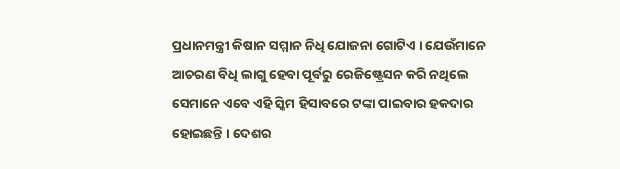ପ୍ରଧାନମନ୍ତ୍ରୀ କିଷାନ ସମ୍ମାନ ନିଧି ଯୋଜନା ଗୋଟିଏ । ଯେଉଁମାନେ ଆଚରଣ ବିଧି ଲାଗୁ ହେବା ପୂର୍ବରୁ ରେଜିଷ୍ଟ୍ରେସନ କରି ନଥିଲେ ସେମାନେ ଏବେ ଏହି ସ୍କିମ ହିସାବରେ ଟଙ୍କା ପାଇବାର ହକଦାର ହୋଇଛନ୍ତି । ଦେଶର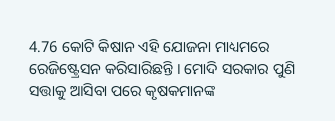4.76 କୋଟି କିଷାନ ଏହି ଯୋଜନା ମାଧ୍ୟମରେ ରେଜିଷ୍ଟ୍ରେସନ କରିସାରିଛନ୍ତି । ମୋଦି ସରକାର ପୁଣି ସତ୍ତାକୁ ଆସିବା ପରେ କୃଷକମାନଙ୍କ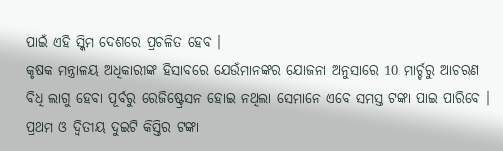ପାଇଁ ଏହି ସ୍କିମ ଦେଶରେ ପ୍ରଚଳିତ ହେବ ।
କୃଷକ ମନ୍ତ୍ରାଳୟ ଅଧିକାରୀଙ୍କ ହିସାବରେ ଯେଉଁମାନଙ୍କର ଯୋଜନା ଅନୁସାରେ 10 ମାର୍ଚ୍ଚରୁ ଆଚରଣ ବିଧି ଲାଗୁ ହେବା ପୂର୍ବରୁ ରେଜିଷ୍ଟ୍ରେସନ ହୋଇ ନଥିଲା ସେମାନେ ଏବେ ସମସ୍ତ ଟଙ୍କା ପାଇ ପାରିବେ । ପ୍ରଥମ ଓ ଦ୍ବିତୀୟ ଦୁଇଟି କିସ୍ତିର ଟଙ୍କା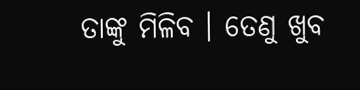ତାଙ୍କୁ ମିଳିବ । ତେଣୁ ଖୁବ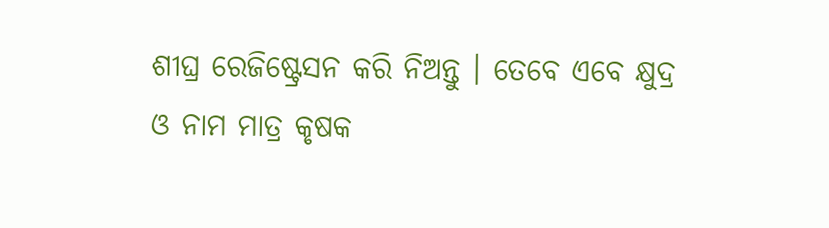ଶୀଘ୍ର ରେଜିଷ୍ଟ୍ରେସନ କରି ନିଅନ୍ତୁ । ତେବେ ଏବେ କ୍ଷୁଦ୍ର ଓ ନାମ ମାତ୍ର କୃଷକ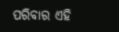ପରିବାର ଏହି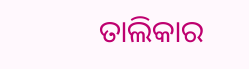ତାଲିକାର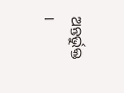ଅନ୍ତର୍ଭୁକ୍ତ ।